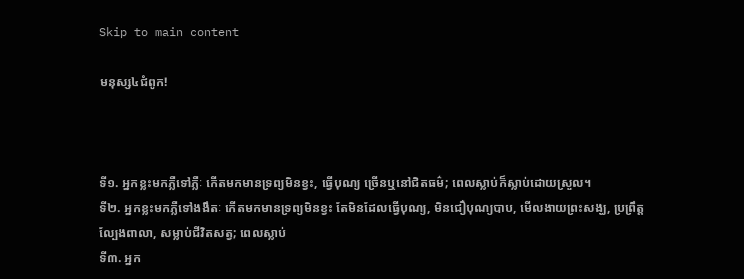Skip to main content

មនុស្ស៤ជំពូក!



ទី១. អ្នកខ្លះមកភ្លឺទៅភ្លឺៈ កេីតមកមានទ្រព្យមិនខ្វះ, ធ្វេីបុណ្យ ច្រេីនឬនៅជិតធម៌; ពេលស្លាប់ក៏ស្លាប់ដោយស្រួល។
ទី២. អ្នកខ្លះមកភ្លឺទៅងងឹតៈ កេីតមកមានទ្រព្យមិនខ្វះ តែមិនដែលធ្វេីបុណ្យ, មិនជឿបុណ្យបាប, មេីលងាយព្រះសង្ឃ, ប្រព្រឹត្តល្បែងពាលា, សម្លាប់ជីវិតសត្វ; ពេលស្លាប់
ទី៣. អ្នក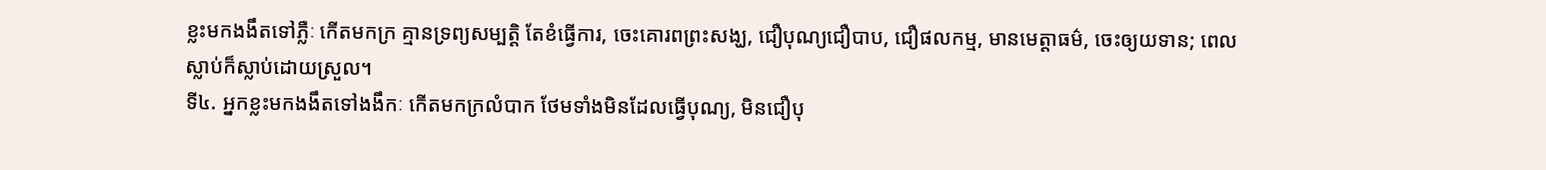ខ្លះមកងងឹតទៅភ្លឺៈ កេីតមកក្រ គ្មានទ្រព្យសម្បត្តិ តែខំធ្វេីការ, ចេះគោរពព្រះសង្ឃ, ជឿបុណ្យជឿបាប, ជឿផលកម្ម, មានមេត្តាធម៌, ចេះឲ្យយទាន; ពេលស្លាប់ក៏ស្លាប់ដោយស្រួល។
ទី៤. អ្នកខ្លះមកងងឹតទៅងងឹកៈ កេីតមកក្រលំបាក ថែមទាំងមិនដែលធ្វេីបុណ្យ, មិនជឿបុ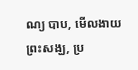ណ្យ បាប, មេីលងាយព្រះសង្ឃ, ប្រ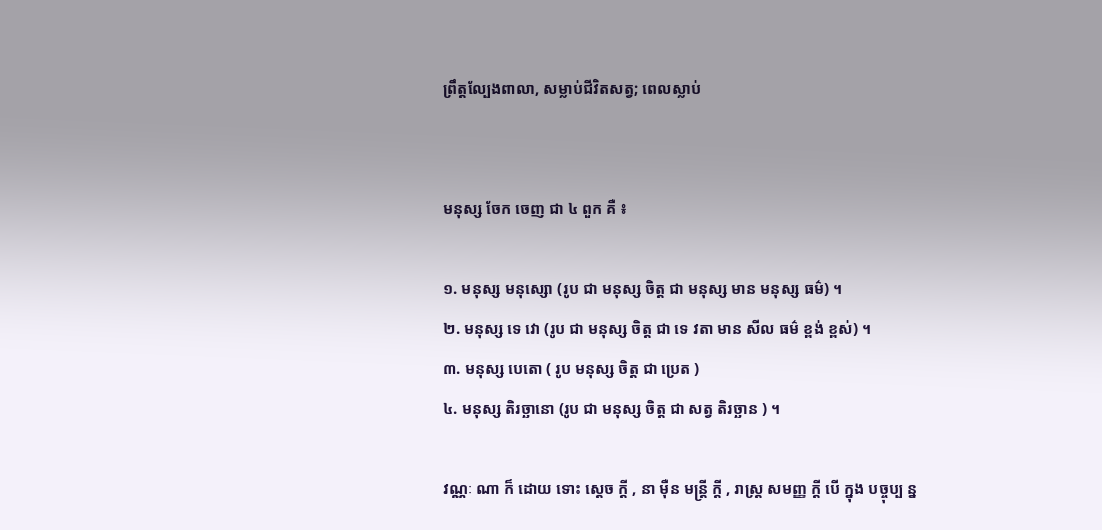ព្រឹត្តល្បែងពាលា, សម្លាប់ជីវិតសត្វ; ពេលស្លាប់


មនុស្ស ចែក ចេញ ជា ៤ ពួក គឺ ៖

១. មនុស្ស មនុស្សោ (រូប ជា មនុស្ស ចិត្ត ជា មនុស្ស មាន មនុស្ស ធម៌) ។
២. មនុស្ស ទេ វោ (រូប ជា មនុស្ស ចិត្ត ជា ទេ វតា មាន សីល ធម៌ ខ្ពង់ ខ្ពស់) ។
៣. មនុស្ស បេតោ ( រូប មនុស្ស ចិត្ត ជា ប្រេត )
៤. មនុស្ស តិរច្ឆានោ (រូប ជា មនុស្ស ចិត្ត ជា សត្វ តិរច្ឆាន ) ។

វណ្ណៈ ណា ក៏ ដោយ ទោះ ស្តេច ក្តី , នា ម៉ឺន មន្រ្តី ក្តី , រាស្រ្ត សមញ្ញ ក្តី បើ ក្នុង បច្ចុប្ប ន្ន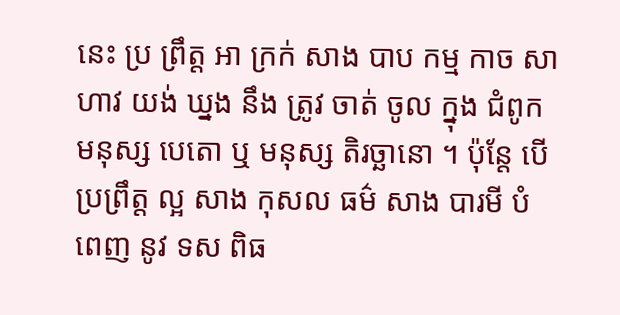នេះ ប្រ ព្រឹត្ត អា ក្រក់ សាង បាប កម្ម កាច សាហាវ យង់ ឃ្នង នឹង ត្រូវ ចាត់ ចូល ក្នុង ជំពូក មនុស្ស បេតោ ឬ មនុស្ស តិរច្ឆានោ ។ ប៉ុន្តែ បើ ប្រព្រឹត្ត ល្អ សាង កុសល ធម៌ សាង បារមី បំពេញ នូវ ទស ពិធ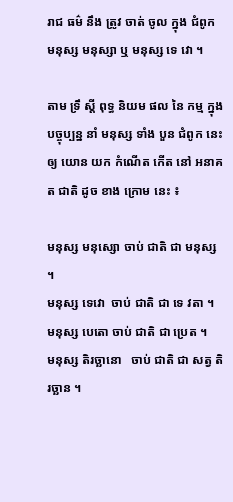រាជ ធម៌ នឹង ត្រូវ ចាត់ ចូល ក្នុង ជំពូក មនុស្ស មនុស្សា ឬ មនុស្ស ទេ វោ ។

តាម ទ្រឹ ស្តី ពុទ្ធ និយម ផល នៃ កម្ម ក្នុង បច្ចុប្បន្ន នាំ មនុស្ស ទាំង បួន ជំពូក នេះ ឲ្យ យោន យក កំណើត កើត នៅ អនាគត ជាតិ ដូច ខាង ក្រោម នេះ ៖

មនុស្ស មនុស្សោ ចាប់ ជាតិ ជា មនុស្ស ។
មនុស្ស ទេវោ  ចាប់ ជាតិ ជា ទេ វតា ។
មនុស្ស បេតោ ចាប់ ជាតិ ជា ប្រេត ។
មនុស្ស តិរច្ឆានោ   ចាប់ ជាតិ ជា សត្វ តិរច្ឆាន ។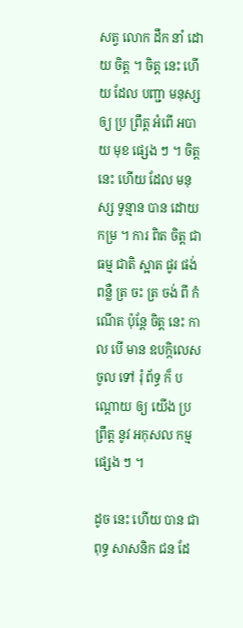សត្វ លោក ដឹក នាំ ដោយ ចិត្ត ។ ចិត្ត នេះ ហើយ ដែល បញ្ជា មនុស្ស ឲ្យ ប្រ ព្រឹត្ត អំពើ អបាយ មុខ ផ្សេង ៗ ។ ចិត្ត នេះ ហើយ ដែល មនុស្ស ទូន្មាន បាន ដោយ កម្រ ។ ការ ពិត ចិត្ត ជា ធម្ម ជាតិ ស្អាត ផូរ ផង់ ពន្លឺ ត្រ ចះ ត្រ ចង់ ពី កំណើត ប៉ុន្តែ ចិត្ត នេះ កាល បើ មាន ឧបក្កិលេស ចូល ទៅ រុំ ព័ទ្ធ ក៏ បណ្តោយ ឲ្យ យើង ប្រ ព្រឹត្ត នូវ អកុសល កម្ម ផ្សេង ៗ ។

ដូច នេះ ហើយ បាន ជា ពុទ្ធ សាសនិក ជន ដែ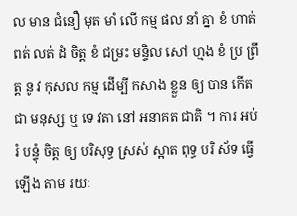ល មាន ជំនឿ មុត មាំ លើ កម្ម ផល នាំ គ្នា ខំ ហាត់ ពត់ លត់ ដំ ចិត្ត ខំ ជម្រះ មន្ទិល សៅ ហ្មង ខំ ប្រ ព្រឹត្ត នូ វ កុសល កម្ម ដើម្បី កសាង ខ្លួន ឲ្យ បាន កើត ជា មនុស្ស ឬ ទេ វតា នៅ អនាគត ជាតិ ។ ការ អប់រំ បន្ទុំ ចិត្ត ឲ្យ បរិសុទ្ធ ស្រស់ ស្អាត ពុទ្ធ បរិ ស័ទ ធ្វើ ឡើង តាម រយៈ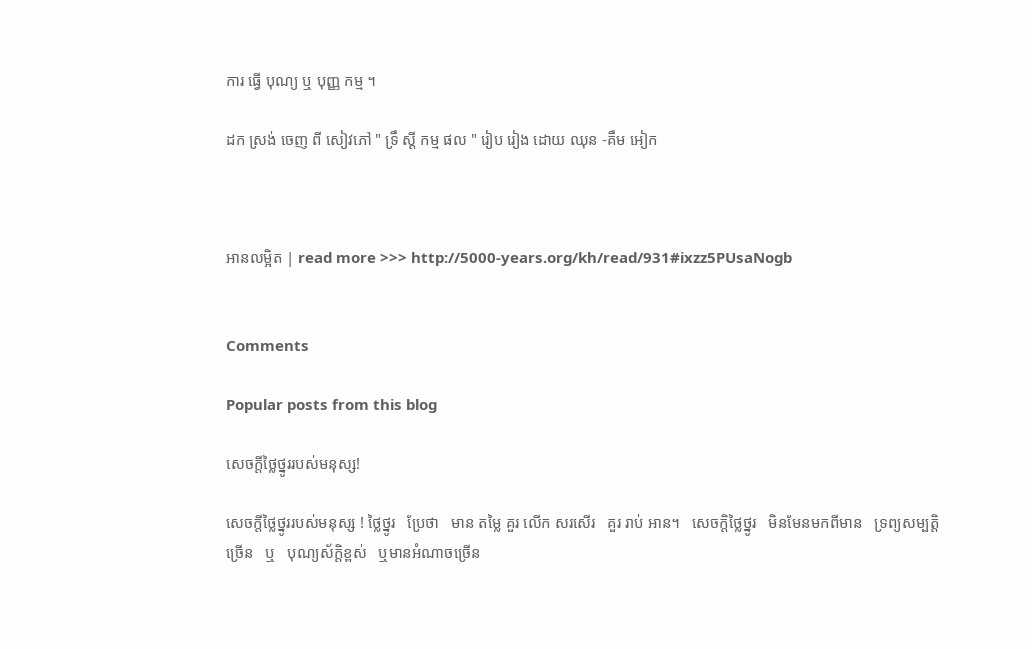ការ ធ្វើ បុណ្យ ឬ បុញ្ញ កម្ម ។

ដក ស្រង់ ចេញ ពី សៀវភៅ " ទ្រឹ ស្តី កម្ម ផល " រៀប រៀង ដោយ ឈុន -គឹម អៀក



អានលម្អិត | read more >>> http://5000-years.org/kh/read/931#ixzz5PUsaNogb


Comments

Popular posts from this blog

សេចក្តីថ្លៃថ្នូររបស់មនុស្ស!

សេចក្តីថ្លៃថ្នូររបស់មនុស្ស ! ថ្លៃថ្នូរ   ប្រែថា   មាន តម្លៃ គួរ លើក សរសើរ   គួរ រាប់ អាន។   សេចក្តិថ្លៃថ្នូរ   មិនមែនមកពីមាន   ទ្រព្យសម្បត្តិច្រេីន   ឬ   បុណ្យស័ក្តិខ្ពស់   ឬមានអំណាចច្រេីន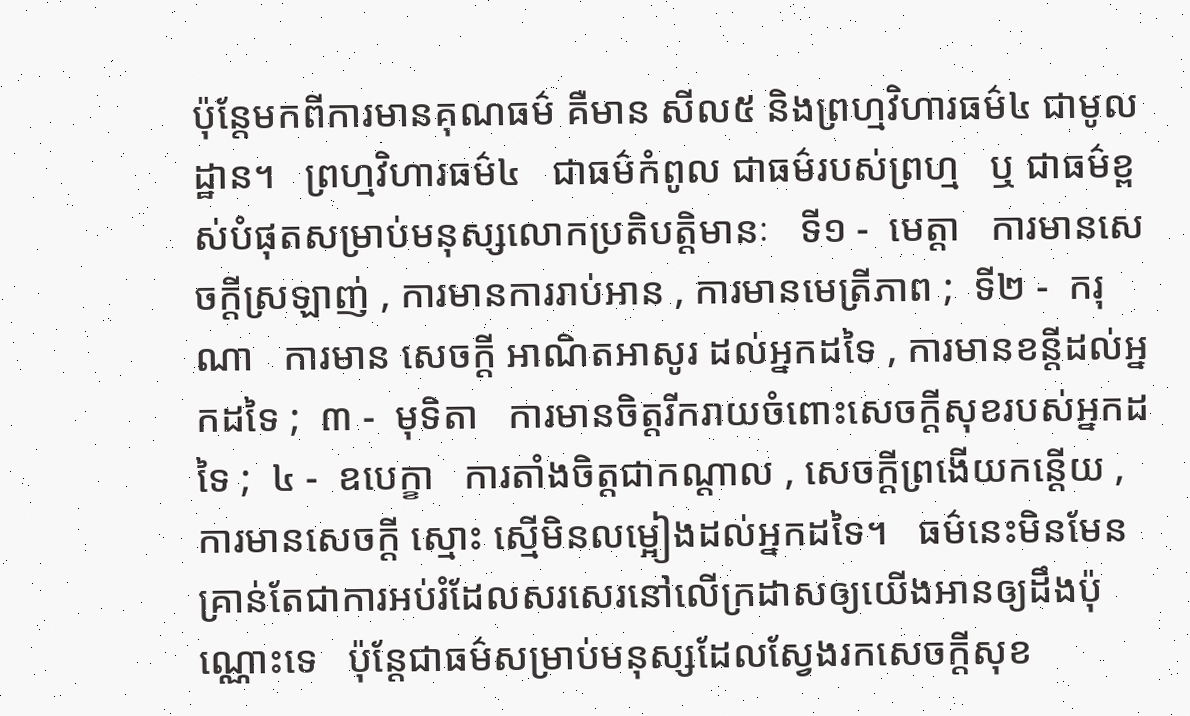ប៉ុន្តែមកពីការមានគុណធម៌ គឺមាន សីល៥ និងព្រហ្មវិហារធម៌៤ ជាមូលដ្ឋាន។   ព្រហ្មវិហារធម៌៤   ជាធម៌កំពូល ជាធម៌របស់ព្រហ្ម   ឬ ជាធម៌ខ្ពស់បំផុតសម្រាប់មនុស្សលោកប្រតិបត្តិមានៈ   ទី១ -  មេត្តា   ការមានសេចក្តីស្រឡាញ់ , ការមានការរាប់អាន , ការមានមេត្រីភាព ;  ទី២ -  ករុណា   ការមាន សេចក្ដី អាណិតអាសូរ ដល់អ្នកដទៃ , ការមានខន្តីដល់អ្នកដទៃ ;  ៣ -  មុទិតា   ការមានចិត្តរីករាយចំពោះសេចក្ដីសុខរបស់អ្នកដទៃ ;  ៤ -  ឧបេក្ខា   ការតាំងចិត្តជាកណ្ដាល , សេចក្ដីព្រងើយកន្តើយ ,  ការមានសេចក្ដី ស្មោះ ស្មើមិនលម្អៀងដល់អ្នកដទៃ។   ធម៌នេះមិនមែនគ្រាន់តែជាការអប់រំដែលសរសេរនៅលេីក្រដាសឲ្យយេីងអានឲ្យដឹងប៉ុណ្ណោះទេ   ប៉ុន្តែជាធម៌សម្រាប់មនុស្សដែលស្វែងរកសេចក្តីសុខ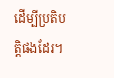ដេីម្បីប្រតិបត្តិផងដែរ។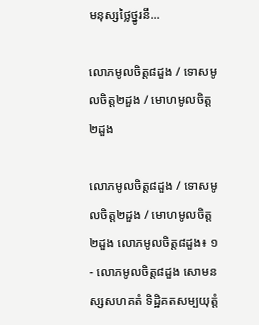មនុស្សថ្លៃថ្នូរនឹ...

លោភមូលចិត្ត៨ដួង / ទោសមូលចិត្ត២ដួង / មោហមូលចិត្ត២ដួង

លោភមូលចិត្ត៨ដួង / ទោសមូលចិត្ត២ដួង / មោហមូលចិត្ត២ដួង លោភមូលចិត្ត៨ដួង៖ ១- លោភមូលចិត្ត៨ដួង សោមនស្សសហគតំ ទិដ្ឋិគតសម្បយុត្តំ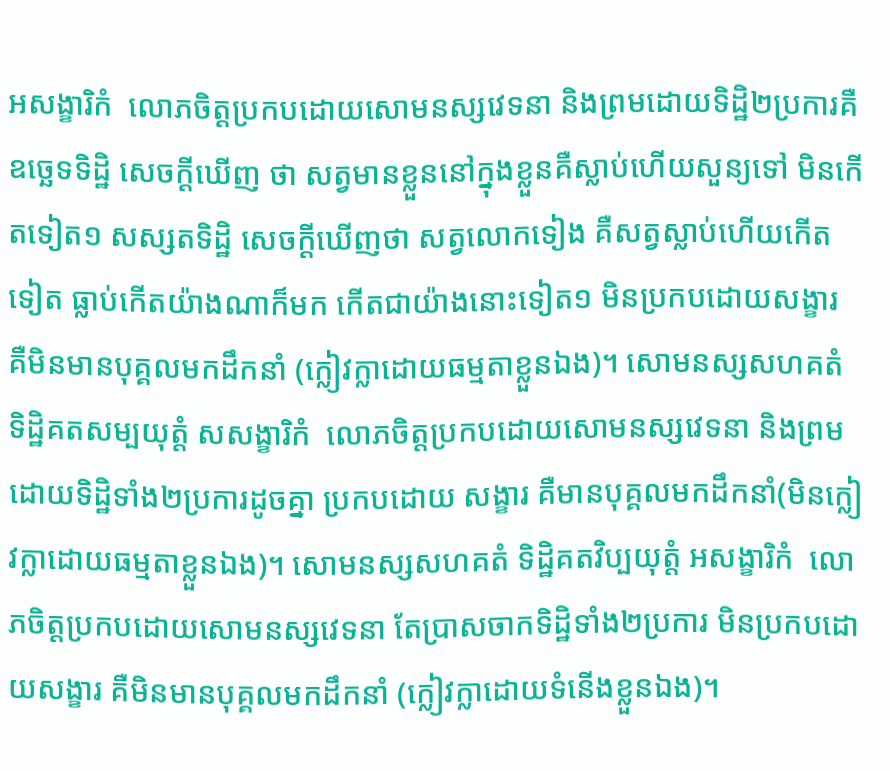អសង្ខារិកំ  លោភចិត្តប្រកបដោយសោមនស្សវេទនា និងព្រមដោយទិដ្ឋិ២ប្រការគឺ ឧច្ឆេទទិដ្ឋិ សេចក្តីឃើញ ថា សត្វមានខ្លួននៅក្នុងខ្លួនគឺស្លាប់ហើយសួន្យទៅ មិនកើតទៀត១ សស្សតទិដ្ឋិ សេចក្តីឃើញថា សត្វលោកទៀង គឺសត្វស្លាប់ហើយកើតទៀត ធ្លាប់កើតយ៉ាងណាក៏មក កើតជាយ៉ាងនោះទៀត១ មិនប្រកបដោយសង្ខារ គឺមិនមានបុគ្គលមកដឹកនាំ (ក្លៀវក្លាដោយធម្មតាខ្លួនឯង)។ សោមនស្សសហគតំ ទិដ្ឋិគតសម្បយុត្តំ សសង្ខារិកំ  លោភចិត្តប្រកបដោយសោមនស្សវេទនា និងព្រមដោយទិដ្ឋិទាំង២ប្រការដូចគ្នា ប្រកបដោយ សង្ខារ គឺមានបុគ្គលមកដឹកនាំ(មិនក្លៀវក្លាដោយធម្មតាខ្លួនឯង)។ សោមនស្សសហគតំ ទិដ្ឋិគតវិប្បយុត្តំ អសង្ខារិកំ  លោភចិត្តប្រកបដោយសោមនស្សវេទនា តែប្រាសចាកទិដ្ឋិទាំង២ប្រការ មិនប្រកបដោយសង្ខារ គឺមិនមានបុគ្គលមកដឹកនាំ (ក្លៀវក្លាដោយទំនើងខ្លួនឯង)។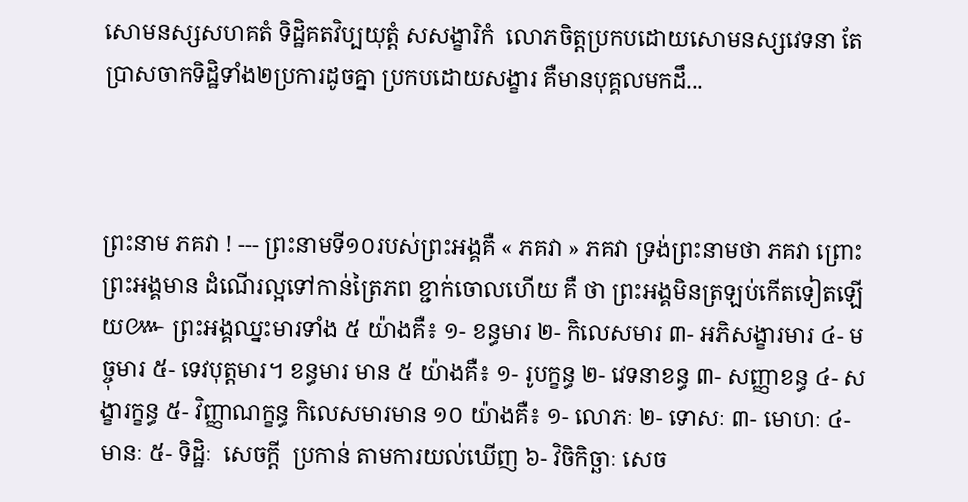សោមនស្សសហគតំ ទិដ្ឋិគតវិប្បយុត្តំ សសង្ខារិកំ  លោភចិត្តប្រកបដោយសោមនស្សវេទនា តែប្រាសចាកទិដ្ឋិទាំង២ប្រការដូចគ្នា ប្រកបដោយសង្ខារ គឺមានបុគ្គលមកដឹ...



ព្រះនាម ភគវា ! --- ព្រះនាមទី១០របស់ព្រះអង្គគឺ « ភគវា » ភគវា ទ្រង់ព្រះនាមថា ភគវា ព្រោះព្រះអង្គមាន ដំណើរល្អទៅកាន់ត្រៃភព ខ្ជាក់ចោលហើយ គឺ ថា ព្រះអង្គមិនត្រឡប់កើតទៀតឡើយ៚ ព្រះអង្គឈ្នះមារទាំង ៥ យ៉ាងគឺ៖ ១- ខន្ធមារ ២- កិលេសមារ ៣- អភិសង្ខារមារ ៤- មច្ចុមារ ៥- ទេវបុត្តមារ។ ខន្ធមារ មាន ៥ យ៉ាងគឺ៖ ១- រូបក្ខន្ធ ២- វេទនាខន្ធ ៣- សញ្ញាខន្ធ ៤- សង្ខារក្ខន្ធ ៥- វិញ្ញាណក្ខន្ធ កិលេសមារមាន ១០ យ៉ាងគឺ៖ ១- លោភៈ ២- ទោសៈ ៣- មោហៈ ៤- មានៈ ៥- ទិដ្ឋិៈ  សេចក្ដី  ប្រកាន់ តាមការយល់ឃើញ ៦- វិចិកិច្ឆាៈ សេច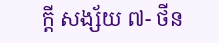ក្តី សង្ស័យ ៧- ថីន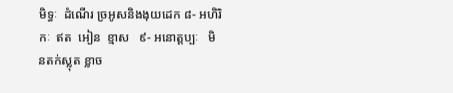មិទ្ធៈ  ដំណើរ ច្រអូសនិងងុយដេក ៨- អហិរិកៈ  ឥត  អៀន  ខ្មាស   ៩- អនោត្តប្បៈ   មិនតក់ស្លុត ខ្លាច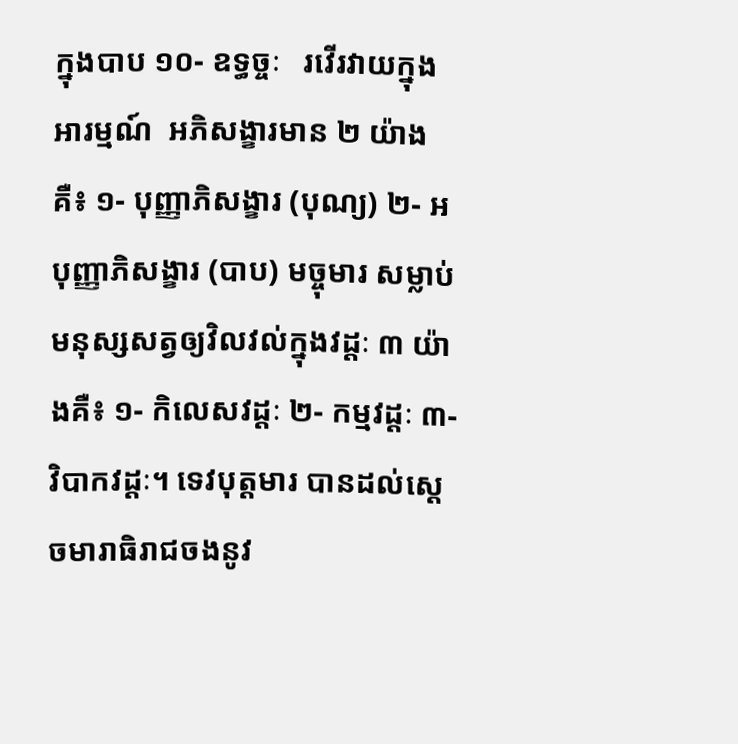ក្នុងបាប ១០- ឧទ្ធច្ចៈ   រវើរវាយក្នុងអារម្មណ៍  អភិសង្ខារមាន ២ យ៉ាងគឺ៖ ១- បុញ្ញាភិសង្ខារ (បុណ្យ) ២- អបុញ្ញាភិសង្ខារ (បាប) មច្ចុមារ សម្លាប់មនុស្សសត្វឲ្យវិលវល់ក្នុងវដ្តៈ ៣ យ៉ាងគឺ៖ ១- កិលេសវដ្ដៈ ២- កម្មវដ្ដៈ ៣- វិបាកវដ្ដៈ។ ទេវបុត្តមារ បានដល់ស្ដេចមារាធិរាជចងនូវ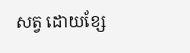សត្វ ដោយខ្សែ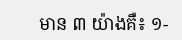មាន ៣ យ៉ាងគឺ៖ ១-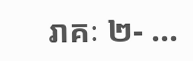រាគៈ ២- ...